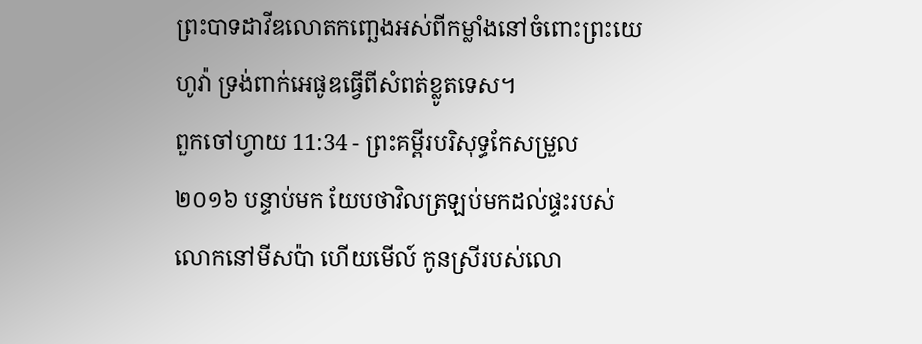ព្រះបាទដាវីឌលោតកញ្ឆេងអស់ពីកម្លាំងនៅចំពោះព្រះយេហូវ៉ា ទ្រង់ពាក់អេផូឌធ្វើពីសំពត់ខ្លូតទេស។
ពួកចៅហ្វាយ 11:34 - ព្រះគម្ពីរបរិសុទ្ធកែសម្រួល ២០១៦ បន្ទាប់មក យែបថាវិលត្រឡប់មកដល់ផ្ទះរបស់លោកនៅមីសប៉ា ហើយមើល៍ កូនស្រីរបស់លោ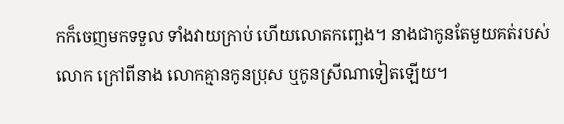កក៏ចេញមកទទួល ទាំងវាយក្រាប់ ហើយលោតកញ្ឆេង។ នាងជាកូនតែមួយគត់របស់លោក ក្រៅពីនាង លោកគ្មានកូនប្រុស ឬកូនស្រីណាទៀតឡើយ។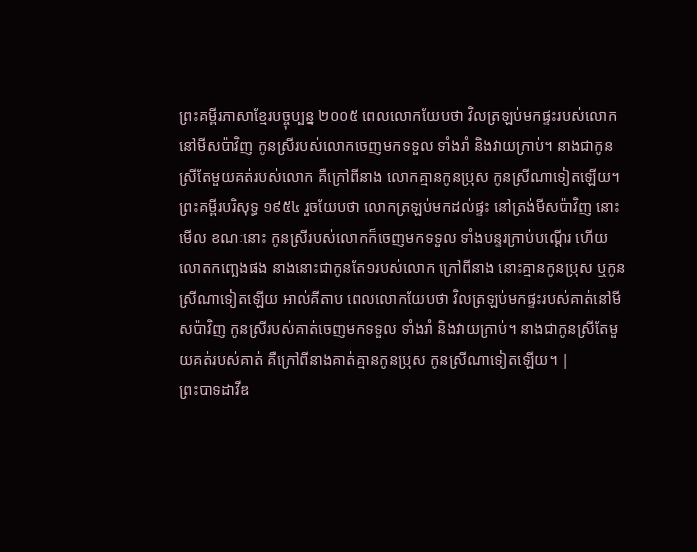ព្រះគម្ពីរភាសាខ្មែរបច្ចុប្បន្ន ២០០៥ ពេលលោកយែបថា វិលត្រឡប់មកផ្ទះរបស់លោកនៅមីសប៉ាវិញ កូនស្រីរបស់លោកចេញមកទទួល ទាំងរាំ និងវាយក្រាប់។ នាងជាកូនស្រីតែមួយគត់របស់លោក គឺក្រៅពីនាង លោកគ្មានកូនប្រុស កូនស្រីណាទៀតឡើយ។ ព្រះគម្ពីរបរិសុទ្ធ ១៩៥៤ រួចយែបថា លោកត្រឡប់មកដល់ផ្ទះ នៅត្រង់មីសប៉ាវិញ នោះមើល ខណៈនោះ កូនស្រីរបស់លោកក៏ចេញមកទទួល ទាំងបន្ទរក្រាប់បណ្តើរ ហើយលោតកញ្ឆេងផង នាងនោះជាកូនតែ១របស់លោក ក្រៅពីនាង នោះគ្មានកូនប្រុស ឬកូនស្រីណាទៀតឡើយ អាល់គីតាប ពេលលោកយែបថា វិលត្រឡប់មកផ្ទះរបស់គាត់នៅមីសប៉ាវិញ កូនស្រីរបស់គាត់ចេញមកទទួល ទាំងរាំ និងវាយក្រាប់។ នាងជាកូនស្រីតែមួយគត់របស់គាត់ គឺក្រៅពីនាងគាត់គ្មានកូនប្រុស កូនស្រីណាទៀតឡើយ។ |
ព្រះបាទដាវីឌ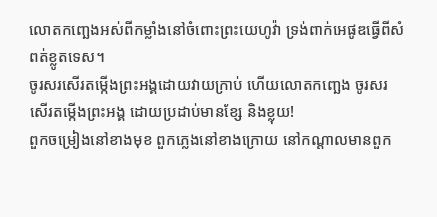លោតកញ្ឆេងអស់ពីកម្លាំងនៅចំពោះព្រះយេហូវ៉ា ទ្រង់ពាក់អេផូឌធ្វើពីសំពត់ខ្លូតទេស។
ចូរសរសើរតម្កើងព្រះអង្គដោយវាយក្រាប់ ហើយលោតកញ្ឆេង ចូរសរសើរតម្កើងព្រះអង្គ ដោយប្រដាប់មានខ្សែ និងខ្លុយ!
ពួកចម្រៀងនៅខាងមុខ ពួកភ្លេងនៅខាងក្រោយ នៅកណ្ដាលមានពួក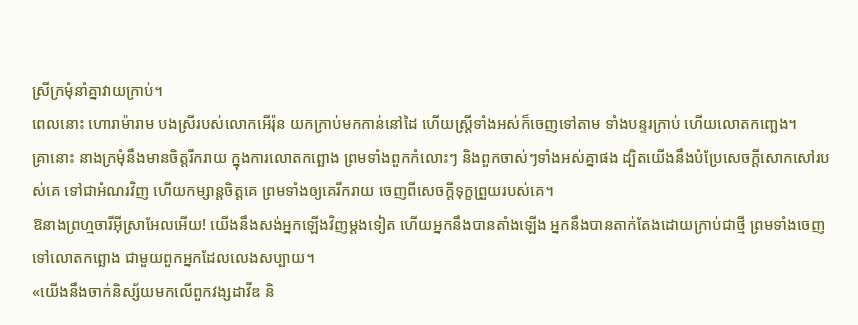ស្រីក្រមុំនាំគ្នាវាយក្រាប់។
ពេលនោះ ហោរាម៉ារាម បងស្រីរបស់លោកអើរ៉ុន យកក្រាប់មកកាន់នៅដៃ ហើយស្ត្រីទាំងអស់ក៏ចេញទៅតាម ទាំងបន្ទរក្រាប់ ហើយលោតកញ្ឆេង។
គ្រានោះ នាងក្រមុំនឹងមានចិត្តរីករាយ ក្នុងការលោតកព្ឆោង ព្រមទាំងពួកកំលោះៗ និងពួកចាស់ៗទាំងអស់គ្នាផង ដ្បិតយើងនឹងបំប្រែសេចក្ដីសោកសៅរបស់គេ ទៅជាអំណរវិញ ហើយកម្សាន្តចិត្តគេ ព្រមទាំងឲ្យគេរីករាយ ចេញពីសេចក្ដីទុក្ខព្រួយរបស់គេ។
ឱនាងព្រហ្មចារីអ៊ីស្រាអែលអើយ! យើងនឹងសង់អ្នកឡើងវិញម្ដងទៀត ហើយអ្នកនឹងបានតាំងឡើង អ្នកនឹងបានតាក់តែងដោយក្រាប់ជាថ្មី ព្រមទាំងចេញទៅលោតកព្ឆោង ជាមួយពួកអ្នកដែលលេងសប្បាយ។
«យើងនឹងចាក់និស្ស័យមកលើពួកវង្សដាវីឌ និ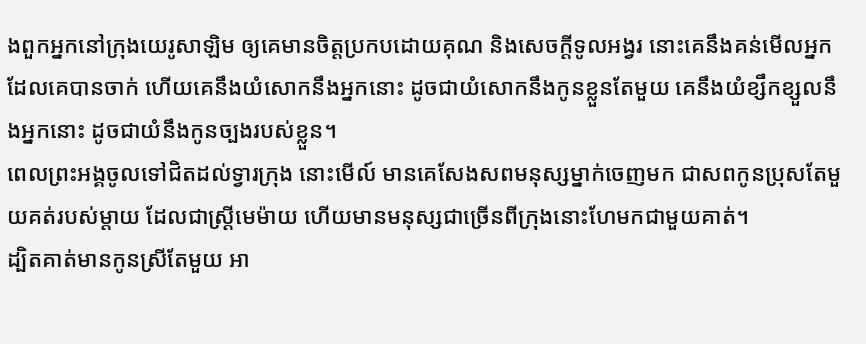ងពួកអ្នកនៅក្រុងយេរូសាឡិម ឲ្យគេមានចិត្តប្រកបដោយគុណ និងសេចក្ដីទូលអង្វរ នោះគេនឹងគន់មើលអ្នក ដែលគេបានចាក់ ហើយគេនឹងយំសោកនឹងអ្នកនោះ ដូចជាយំសោកនឹងកូនខ្លួនតែមួយ គេនឹងយំខ្សឹកខ្សួលនឹងអ្នកនោះ ដូចជាយំនឹងកូនច្បងរបស់ខ្លួន។
ពេលព្រះអង្គចូលទៅជិតដល់ទ្វារក្រុង នោះមើល៍ មានគេសែងសពមនុស្សម្នាក់ចេញមក ជាសពកូនប្រុសតែមួយគត់របស់ម្តាយ ដែលជាស្រ្ដីមេម៉ាយ ហើយមានមនុស្សជាច្រើនពីក្រុងនោះហែមកជាមួយគាត់។
ដ្បិតគាត់មានកូនស្រីតែមួយ អា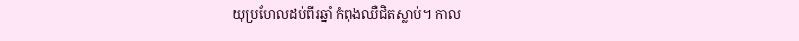យុប្រហែលដប់ពីរឆ្នាំ កំពុងឈឺជិតស្លាប់។ កាល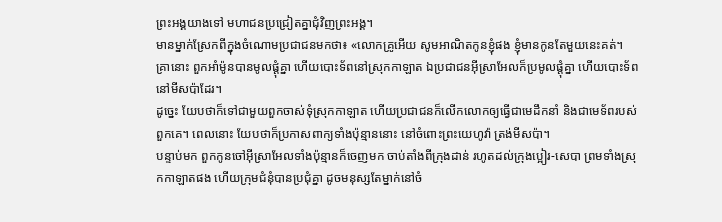ព្រះអង្គយាងទៅ មហាជនប្រជ្រៀតគ្នាជុំវិញព្រះអង្គ។
មានម្នាក់ស្រែកពីក្នុងចំណោមប្រជាជនមកថា៖ «លោកគ្រូអើយ សូមអាណិតកូនខ្ញុំផង ខ្ញុំមានកូនតែមួយនេះគត់។
គ្រានោះ ពួកអាំម៉ូនបានមូលផ្ដុំគ្នា ហើយបោះទ័ពនៅស្រុកកាឡាត ឯប្រជាជនអ៊ីស្រាអែលក៏ប្រមូលផ្ដុំគ្នា ហើយបោះទ័ពនៅមីសប៉ាដែរ។
ដូច្នេះ យែបថាក៏ទៅជាមួយពួកចាស់ទុំស្រុកកាឡាត ហើយប្រជាជនក៏លើកលោកឲ្យធ្វើជាមេដឹកនាំ និងជាមេទ័ពរបស់ពួកគេ។ ពេលនោះ យែបថាក៏ប្រកាសពាក្យទាំងប៉ុន្មាននោះ នៅចំពោះព្រះយេហូវ៉ា ត្រង់មីសប៉ា។
បន្ទាប់មក ពួកកូនចៅអ៊ីស្រាអែលទាំងប៉ុន្មានក៏ចេញមក ចាប់តាំងពីក្រុងដាន់ រហូតដល់ក្រុងប្អៀរ-សេបា ព្រមទាំងស្រុកកាឡាតផង ហើយក្រុមជំនុំបានប្រជុំគ្នា ដូចមនុស្សតែម្នាក់នៅចំ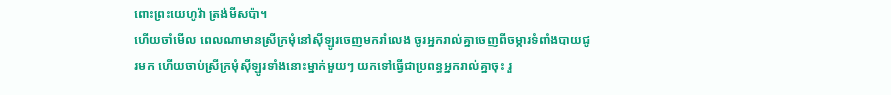ពោះព្រះយេហូវ៉ា ត្រង់មីសប៉ា។
ហើយចាំមើល ពេលណាមានស្រីក្រមុំនៅស៊ីឡូរចេញមករាំលេង ចូរអ្នករាល់គ្នាចេញពីចម្ការទំពាំងបាយជូរមក ហើយចាប់ស្រីក្រមុំស៊ីឡូរទាំងនោះម្នាក់មួយៗ យកទៅធ្វើជាប្រពន្ធអ្នករាល់គ្នាចុះ រួ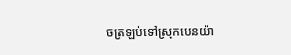ចត្រឡប់ទៅស្រុកបេនយ៉ា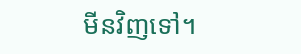មីនវិញទៅ។